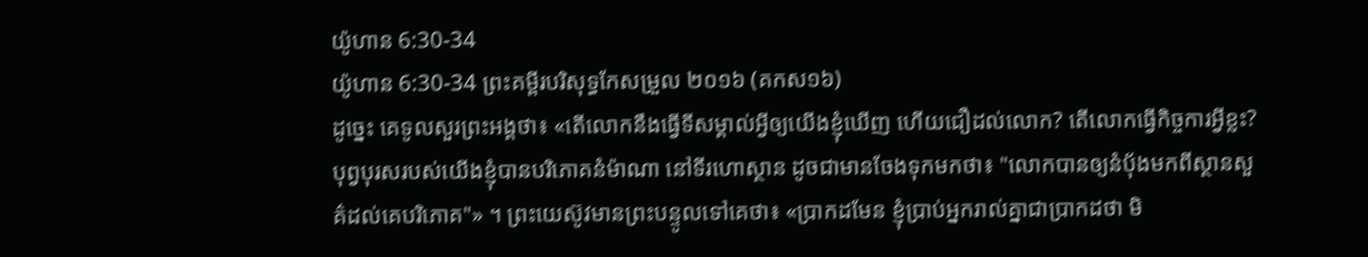យ៉ូហាន 6:30-34
យ៉ូហាន 6:30-34 ព្រះគម្ពីរបរិសុទ្ធកែសម្រួល ២០១៦ (គកស១៦)
ដូច្នេះ គេទូលសួរព្រះអង្គថា៖ «តើលោកនឹងធ្វើទីសម្គាល់អ្វីឲ្យយើងខ្ញុំឃើញ ហើយជឿដល់លោក? តើលោកធ្វើកិច្ចការអ្វីខ្លះ? បុព្វបុរសរបស់យើងខ្ញុំបានបរិភោគនំម៉ាណា នៅទីរហោស្ថាន ដូចជាមានចែងទុកមកថា៖ "លោកបានឲ្យនំបុ័ងមកពីស្ថានសួគ៌ដល់គេបរិភោគ"» ។ ព្រះយេស៊ូវមានព្រះបន្ទូលទៅគេថា៖ «ប្រាកដមែន ខ្ញុំប្រាប់អ្នករាល់គ្នាជាប្រាកដថា មិ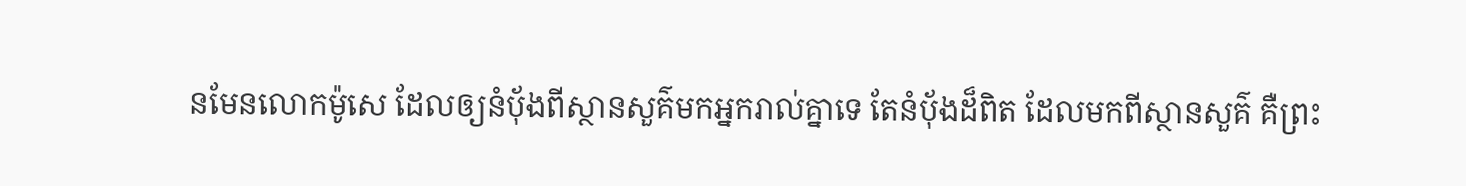នមែនលោកម៉ូសេ ដែលឲ្យនំបុ័ងពីស្ថានសួគ៌មកអ្នករាល់គ្នាទេ តែនំបុ័ងដ៏ពិត ដែលមកពីស្ថានសួគ៌ គឺព្រះ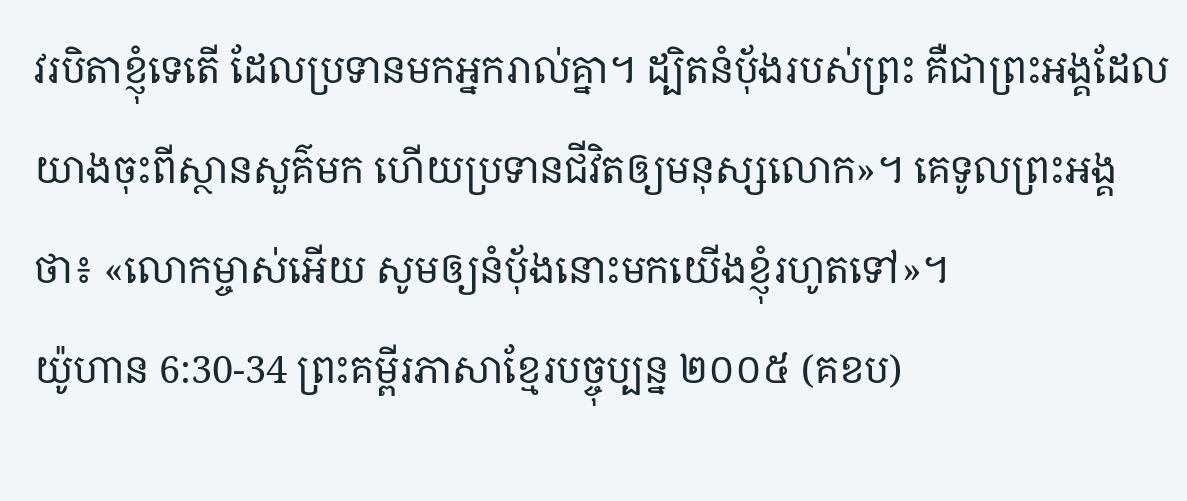វរបិតាខ្ញុំទេតើ ដែលប្រទានមកអ្នករាល់គ្នា។ ដ្បិតនំបុ័ងរបស់ព្រះ គឺជាព្រះអង្គដែលយាងចុះពីស្ថានសួគ៌មក ហើយប្រទានជីវិតឲ្យមនុស្សលោក»។ គេទូលព្រះអង្គថា៖ «លោកម្ចាស់អើយ សូមឲ្យនំបុ័ងនោះមកយើងខ្ញុំរហូតទៅ»។
យ៉ូហាន 6:30-34 ព្រះគម្ពីរភាសាខ្មែរបច្ចុប្បន្ន ២០០៥ (គខប)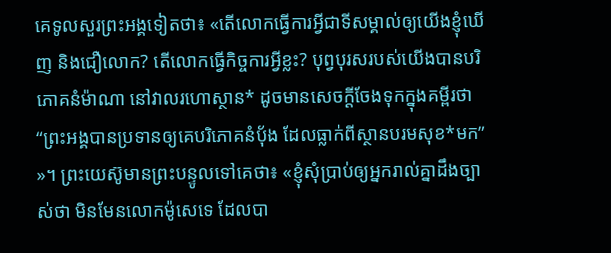គេទូលសួរព្រះអង្គទៀតថា៖ «តើលោកធ្វើការអ្វីជាទីសម្គាល់ឲ្យយើងខ្ញុំឃើញ និងជឿលោក? តើលោកធ្វើកិច្ចការអ្វីខ្លះ? បុព្វបុរសរបស់យើងបានបរិភោគនំម៉ាណា នៅវាលរហោស្ថាន* ដូចមានសេចក្ដីចែងទុកក្នុងគម្ពីរថា “ព្រះអង្គបានប្រទានឲ្យគេបរិភោគនំប៉័ង ដែលធ្លាក់ពីស្ថានបរមសុខ*មក” »។ ព្រះយេស៊ូមានព្រះបន្ទូលទៅគេថា៖ «ខ្ញុំសុំប្រាប់ឲ្យអ្នករាល់គ្នាដឹងច្បាស់ថា មិនមែនលោកម៉ូសេទេ ដែលបា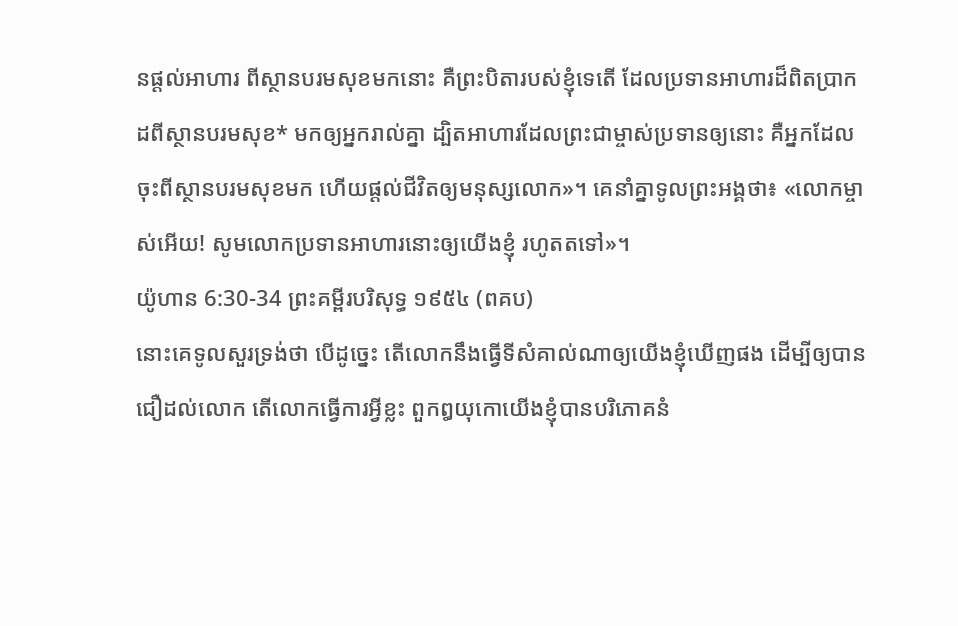នផ្ដល់អាហារ ពីស្ថានបរមសុខមកនោះ គឺព្រះបិតារបស់ខ្ញុំទេតើ ដែលប្រទានអាហារដ៏ពិតប្រាកដពីស្ថានបរមសុខ* មកឲ្យអ្នករាល់គ្នា ដ្បិតអាហារដែលព្រះជាម្ចាស់ប្រទានឲ្យនោះ គឺអ្នកដែលចុះពីស្ថានបរមសុខមក ហើយផ្ដល់ជីវិតឲ្យមនុស្សលោក»។ គេនាំគ្នាទូលព្រះអង្គថា៖ «លោកម្ចាស់អើយ! សូមលោកប្រទានអាហារនោះឲ្យយើងខ្ញុំ រហូតតទៅ»។
យ៉ូហាន 6:30-34 ព្រះគម្ពីរបរិសុទ្ធ ១៩៥៤ (ពគប)
នោះគេទូលសួរទ្រង់ថា បើដូច្នេះ តើលោកនឹងធ្វើទីសំគាល់ណាឲ្យយើងខ្ញុំឃើញផង ដើម្បីឲ្យបានជឿដល់លោក តើលោកធ្វើការអ្វីខ្លះ ពួកឰយុកោយើងខ្ញុំបានបរិភោគនំ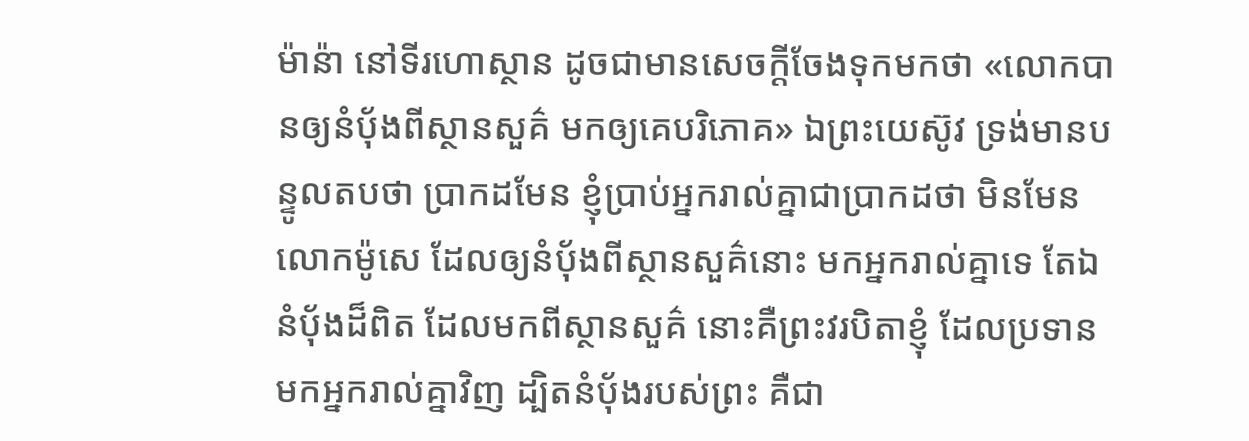ម៉ាន៉ា នៅទីរហោស្ថាន ដូចជាមានសេចក្ដីចែងទុកមកថា «លោកបានឲ្យនំបុ័ងពីស្ថានសួគ៌ មកឲ្យគេបរិភោគ» ឯព្រះយេស៊ូវ ទ្រង់មានបន្ទូលតបថា ប្រាកដមែន ខ្ញុំប្រាប់អ្នករាល់គ្នាជាប្រាកដថា មិនមែនលោកម៉ូសេ ដែលឲ្យនំបុ័ងពីស្ថានសួគ៌នោះ មកអ្នករាល់គ្នាទេ តែឯនំបុ័ងដ៏ពិត ដែលមកពីស្ថានសួគ៌ នោះគឺព្រះវរបិតាខ្ញុំ ដែលប្រទានមកអ្នករាល់គ្នាវិញ ដ្បិតនំបុ័ងរបស់ព្រះ គឺជា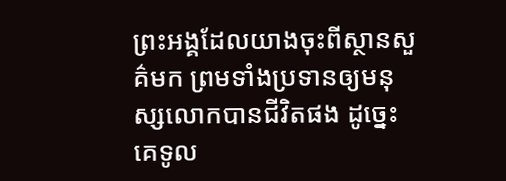ព្រះអង្គដែលយាងចុះពីស្ថានសួគ៌មក ព្រមទាំងប្រទានឲ្យមនុស្សលោកបានជីវិតផង ដូច្នេះ គេទូល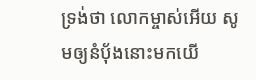ទ្រង់ថា លោកម្ចាស់អើយ សូមឲ្យនំបុ័ងនោះមកយើ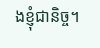ងខ្ញុំជានិច្ច។